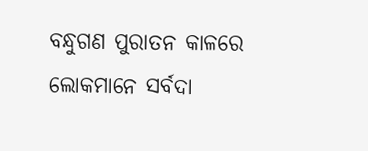ବନ୍ଧୁଗଣ ପୁରାତନ କାଳରେ ଲୋକମାନେ ସର୍ବଦା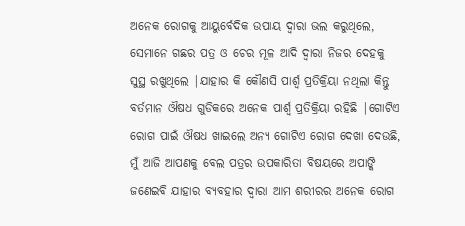ଅନେକ ରୋଗକୁ ଆୟୁର୍ବେଦିକ ଉପାୟ ଦ୍ଵାରା ଭଲ କରୁଥିଲେ, ସେମାନେ ଗଛର ପତ୍ର ଓ ଚେର ମୂଳ ଆଦି ଦ୍ଵାରା ନିଜର ଦେହକୁ ସୁସ୍ଥ ରଖୁଥିଲେ |ଯାହାର କି କୌଣସି ପାର୍ଶ୍ଵ ପ୍ରତିକ୍ରିୟା ନଥିଲା କିନ୍ତୁ ବର୍ତମାନ ଔଷଧ ଗୁଡିକରେ ଅନେକ ପାର୍ଶ୍ଵ ପ୍ରତିକ୍ରିୟା ରହିଛି |ଗୋଟିଏ ରୋଗ ପାଇଁ ଔଷଧ ଖାଇଲେ ଅନ୍ୟ ଗୋଟିଏ ରୋଗ ଦେଖା ଦେଉଛି, ମୁଁ ଆଜି ଆପଣକୁ ବେଲ ପତ୍ରର ଉପକାରିତା ବିଷୟରେ ଅପାଙ୍କି ଜଣେଇବି ଯାହାର ବ୍ୟବହାର ଦ୍ଵାରା ଆମ ଶରୀରର ଅନେକ ରୋଗ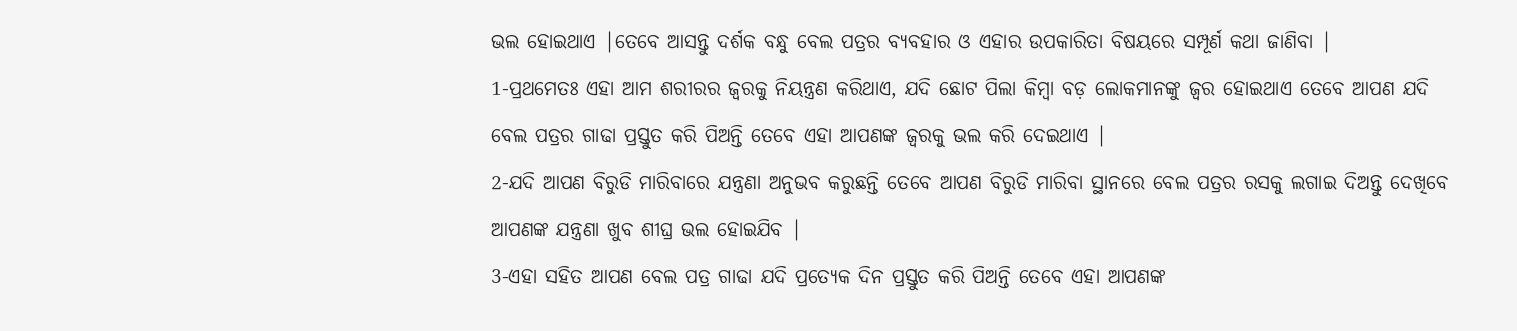ଭଲ ହୋଇଥାଏ |ତେବେ ଆସନ୍ତୁ ଦର୍ଶକ ବନ୍ଧୁ ବେଲ ପତ୍ରର ବ୍ୟବହାର ଓ ଏହାର ଉପକାରିତା ବିଷୟରେ ସମ୍ପୂର୍ଣ କଥା ଜାଣିବା |
1-ପ୍ରଥମେତଃ ଏହା ଆମ ଶରୀରର ଜ୍ୱରକୁ ନିୟନ୍ତ୍ରଣ କରିଥାଏ, ଯଦି ଛୋଟ ପିଲା କିମ୍ବା ବଡ଼ ଲୋକମାନଙ୍କୁ ଜ୍ୱର ହୋଇଥାଏ ତେବେ ଆପଣ ଯଦି ବେଲ ପତ୍ରର ଗାଢା ପ୍ରସ୍ତୁତ କରି ପିଅନ୍ତି ତେବେ ଏହା ଆପଣଙ୍କ ଜ୍ୱରକୁ ଭଲ କରି ଦେଇଥାଏ |
2-ଯଦି ଆପଣ ବିରୁଡି ମାରିବାରେ ଯନ୍ତ୍ରଣା ଅନୁଭବ କରୁଛନ୍ତି ତେବେ ଆପଣ ବିରୁଡି ମାରିବା ସ୍ଥାନରେ ବେଲ ପତ୍ରର ରସକୁ ଲଗାଇ ଦିଅନ୍ତୁ ଦେଖିବେ ଆପଣଙ୍କ ଯନ୍ତ୍ରଣା ଖୁବ ଶୀଘ୍ର ଭଲ ହୋଇଯିବ |
3-ଏହା ସହିତ ଆପଣ ବେଲ ପତ୍ର ଗାଢା ଯଦି ପ୍ରତ୍ୟେକ ଦିନ ପ୍ରସ୍ତୁତ କରି ପିଅନ୍ତି ତେବେ ଏହା ଆପଣଙ୍କ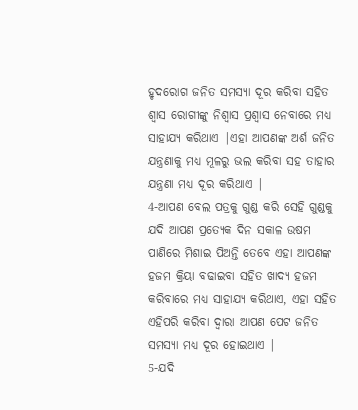ହୃଦରୋଗ ଜନିତ ସମସ୍ୟା ଦୂର କରିବା ସହିତ ଶ୍ୱାସ ରୋଗୀଙ୍କୁ ନିଶ୍ୱାସ ପ୍ରଶ୍ୱାସ ନେବାରେ ମଧ୍ୟ ସାହାଯ୍ୟ କରିଥାଏ |ଏହା ଆପଣଙ୍କ ଅର୍ଶ ଜନିତ ଯନ୍ତ୍ରଣାକୁ ମଧ୍ୟ ମୂଳରୁ ଭଲ କରିବା ସହ ତାହାର ଯନ୍ତ୍ରଣା ମଧ୍ୟ ଦୂର କରିଥାଏ |
4-ଆପଣ ବେଲ ପତ୍ରକୁ ଗୁଣ୍ଡ କରି ସେହି ଗୁଣ୍ଡକୁ ଯଦି ଆପଣ ପ୍ରତ୍ୟେକ ଦିନ ସକାଳ ଉଷମ ପାଣିରେ ମିଶାଇ ପିଅନ୍ତି ତେବେ ଏହା ଆପଣଙ୍କ ହଜମ କ୍ରିୟା ବଢାଇବା ସହିତ ଖାଦ୍ୟ ହଜମ କରିବାରେ ମଧ୍ୟ ସାହାଯ୍ୟ କରିଥାଏ, ଏହା ସହିତ ଏହିପରି କରିବା ଦ୍ଵାରା ଆପଣ ପେଟ ଜନିତ ସମସ୍ୟା ମଧ୍ୟ ଦୂର ହୋଇଥାଏ |
5-ଯଦି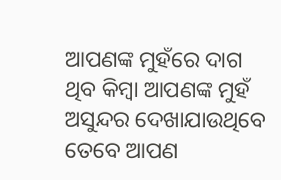ଆପଣଙ୍କ ମୁହଁରେ ଦାଗ ଥିବ କିମ୍ବା ଆପଣଙ୍କ ମୁହଁ ଅସୁନ୍ଦର ଦେଖାଯାଉଥିବେ ତେବେ ଆପଣ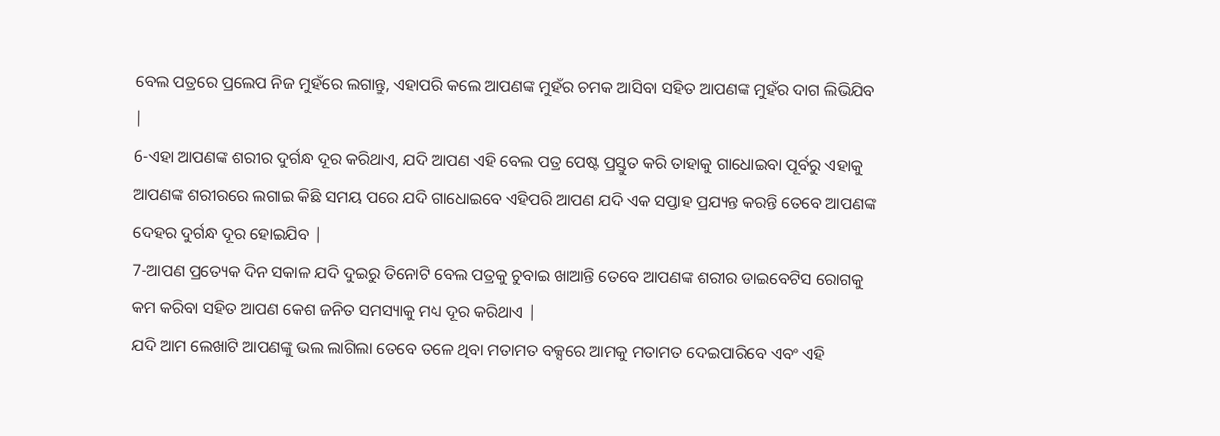ବେଲ ପତ୍ରରେ ପ୍ରଲେପ ନିଜ ମୁହଁରେ ଲଗାନ୍ତୁ, ଏହାପରି କଲେ ଆପଣଙ୍କ ମୁହଁର ଚମକ ଆସିବା ସହିତ ଆପଣଙ୍କ ମୁହଁର ଦାଗ ଲିଭିଯିବ |
6-ଏହା ଆପଣଙ୍କ ଶରୀର ଦୁର୍ଗନ୍ଧ ଦୂର କରିଥାଏ, ଯଦି ଆପଣ ଏହି ବେଲ ପତ୍ର ପେଷ୍ଟ ପ୍ରସ୍ତୁତ କରି ତାହାକୁ ଗାଧୋଇବା ପୂର୍ବରୁ ଏହାକୁ ଆପଣଙ୍କ ଶରୀରରେ ଲଗାଇ କିଛି ସମୟ ପରେ ଯଦି ଗାଧୋଇବେ ଏହିପରି ଆପଣ ଯଦି ଏକ ସପ୍ତାହ ପ୍ରଯ୍ୟନ୍ତ କରନ୍ତି ତେବେ ଆପଣଙ୍କ ଦେହର ଦୁର୍ଗନ୍ଧ ଦୂର ହୋଇଯିବ |
7-ଆପଣ ପ୍ରତ୍ୟେକ ଦିନ ସକାଳ ଯଦି ଦୁଇରୁ ତିନୋଟି ବେଲ ପତ୍ରକୁ ଚୁବାଇ ଖାଆନ୍ତି ତେବେ ଆପଣଙ୍କ ଶରୀର ଡାଇବେଟିସ ରୋଗକୁ କମ କରିବା ସହିତ ଆପଣ କେଶ ଜନିତ ସମସ୍ୟାକୁ ମଧ୍ୟ ଦୂର କରିଥାଏ |
ଯଦି ଆମ ଲେଖାଟି ଆପଣଙ୍କୁ ଭଲ ଲାଗିଲା ତେବେ ତଳେ ଥିବା ମତାମତ ବକ୍ସରେ ଆମକୁ ମତାମତ ଦେଇପାରିବେ ଏବଂ ଏହି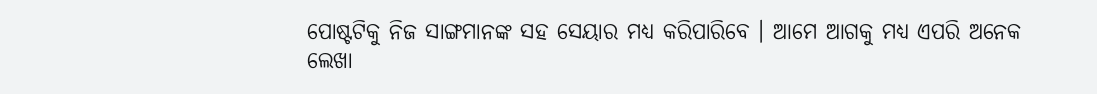ପୋଷ୍ଟଟିକୁ ନିଜ ସାଙ୍ଗମାନଙ୍କ ସହ ସେୟାର ମଧ୍ୟ କରିପାରିବେ । ଆମେ ଆଗକୁ ମଧ୍ୟ ଏପରି ଅନେକ ଲେଖା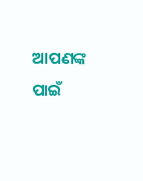ଆପଣଙ୍କ ପାଇଁ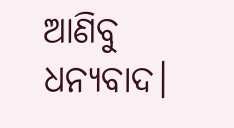ଆଣିବୁ ଧନ୍ୟବାଦ।